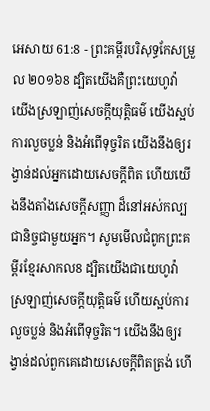អេសាយ 61:8 - ព្រះគម្ពីរបរិសុទ្ធកែសម្រួល ២០១៦8 ដ្បិតយើងគឺព្រះយេហូវ៉ា យើងស្រឡាញ់សេចក្ដីយុត្តិធម៌ យើងស្អប់ការលួចប្លន់ និងអំពើទុច្ចរិត យើងនឹងឲ្យរង្វាន់ដល់អ្នកដោយសេចក្ដីពិត ហើយយើងនឹងតាំងសេចក្ដីសញ្ញា ដ៏នៅអស់កល្បជានិច្ចជាមួយអ្នក។ សូមមើលជំពូកព្រះគម្ពីរខ្មែរសាកល8 ដ្បិតយើងជាយេហូវ៉ាស្រឡាញ់សេចក្ដីយុត្តិធម៌ ហើយស្អប់ការលួចប្លន់ និងអំពើទុច្ចរិត។ យើងនឹងឲ្យរង្វាន់ដល់ពួកគេដោយសេចក្ដីពិតត្រង់ ហើ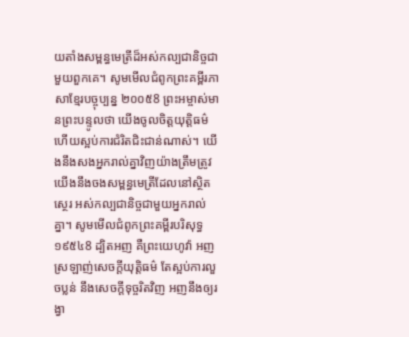យតាំងសម្ពន្ធមេត្រីដ៏អស់កល្បជានិច្ចជាមួយពួកគេ។ សូមមើលជំពូកព្រះគម្ពីរភាសាខ្មែរបច្ចុប្បន្ន ២០០៥8 ព្រះអម្ចាស់មានព្រះបន្ទូលថា យើងចូលចិត្តយុត្តិធម៌ ហើយស្អប់ការជំរិតជិះជាន់ណាស់។ យើងនឹងសងអ្នករាល់គ្នាវិញយ៉ាងត្រឹមត្រូវ យើងនឹងចងសម្ពន្ធមេត្រីដែលនៅស្ថិតស្ថេរ អស់កល្បជានិច្ចជាមួយអ្នករាល់គ្នា។ សូមមើលជំពូកព្រះគម្ពីរបរិសុទ្ធ ១៩៥៤8 ដ្បិតអញ គឺព្រះយេហូវ៉ា អញស្រឡាញ់សេចក្ដីយុត្តិធម៌ តែស្អប់ការលួចប្លន់ នឹងសេចក្ដីទុច្ចរិតវិញ អញនឹងឲ្យរង្វា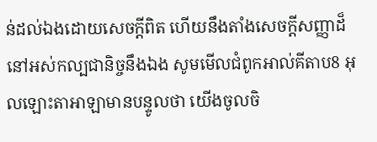ន់ដល់ឯងដោយសេចក្ដីពិត ហើយនឹងតាំងសេចក្ដីសញ្ញាដ៏នៅអស់កល្បជានិច្ចនឹងឯង សូមមើលជំពូកអាល់គីតាប8 អុលឡោះតាអាឡាមានបន្ទូលថា យើងចូលចិ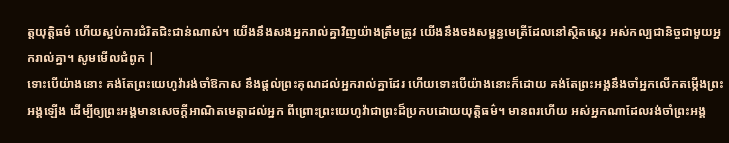ត្តយុត្តិធម៌ ហើយស្អប់ការជំរិតជិះជាន់ណាស់។ យើងនឹងសងអ្នករាល់គ្នាវិញយ៉ាងត្រឹមត្រូវ យើងនឹងចងសម្ពន្ធមេត្រីដែលនៅស្ថិតស្ថេរ អស់កល្បជានិច្ចជាមួយអ្នករាល់គ្នា។ សូមមើលជំពូក |
ទោះបើយ៉ាងនោះ គង់តែព្រះយេហូវ៉ារង់ចាំឱកាស នឹងផ្តល់ព្រះគុណដល់អ្នករាល់គ្នាដែរ ហើយទោះបើយ៉ាងនោះក៏ដោយ គង់តែព្រះអង្គនឹងចាំអ្នកលើកតម្កើងព្រះអង្គឡើង ដើម្បីឲ្យព្រះអង្គមានសេចក្ដីអាណិតមេត្តាដល់អ្នក ពីព្រោះព្រះយេហូវ៉ាជាព្រះដ៏ប្រកបដោយយុត្តិធម៌។ មានពរហើយ អស់អ្នកណាដែលរង់ចាំព្រះអង្គ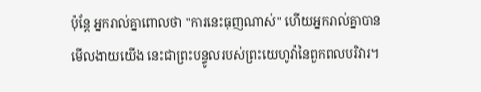ប៉ុន្តែ អ្នករាល់គ្នាពោលថា "ការនេះធុញណាស់" ហើយអ្នករាល់គ្នាបានមើលងាយយើង នេះជាព្រះបន្ទូលរបស់ព្រះយេហូវ៉ានៃពួកពលបរិវារ។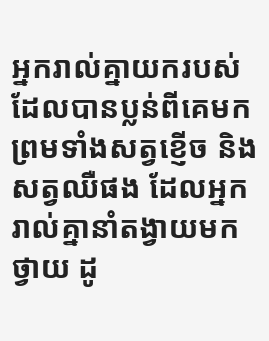អ្នករាល់គ្នាយករបស់ដែលបានប្លន់ពីគេមក ព្រមទាំងសត្វខ្ញើច និងសត្វឈឺផង ដែលអ្នករាល់គ្នានាំតង្វាយមកថ្វាយ ដូ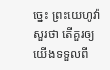ច្នេះ ព្រះយេហូវ៉ាសួរថា តើគួរឲ្យយើងទទួលពី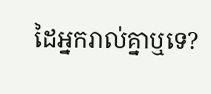ដៃអ្នករាល់គ្នាឬទេ?